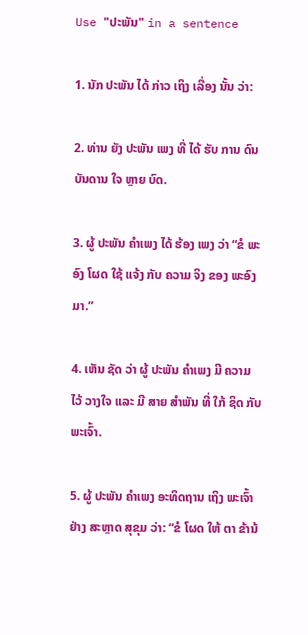Use "ປະພັນ" in a sentence

1. ນັກ ປະພັນ ໄດ້ ກ່າວ ເຖິງ ເລື່ອງ ນັ້ນ ວ່າ:

2. ທ່ານ ຍັງ ປະພັນ ເພງ ທີ່ ໄດ້ ຮັບ ການ ດົນ ບັນດານ ໃຈ ຫຼາຍ ບົດ.

3. ຜູ້ ປະພັນ ຄໍາເພງ ໄດ້ ຮ້ອງ ເພງ ວ່າ “ຂໍ ພະອົງ ໂຜດ ໃຊ້ ແຈ້ງ ກັບ ຄວາມ ຈິງ ຂອງ ພະອົງ ມາ.”

4. ເຫັນ ຊັດ ວ່າ ຜູ້ ປະພັນ ຄໍາເພງ ມີ ຄວາມ ໄວ້ ວາງໃຈ ແລະ ມີ ສາຍ ສໍາພັນ ທີ່ ໃກ້ ຊິດ ກັບ ພະເຈົ້າ.

5. ຜູ້ ປະພັນ ຄໍາເພງ ອະທິດຖານ ເຖິງ ພະເຈົ້າ ຢ່າງ ສະຫຼາດ ສຸຂຸມ ວ່າ: “ຂໍ ໂຜດ ໃຫ້ ຕາ ຂ້ານ້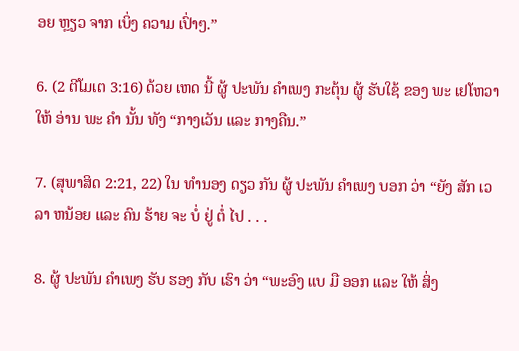ອຍ ຫຼຽວ ຈາກ ເບິ່ງ ຄວາມ ເປົ່າໆ.”

6. (2 ຕີໂມເຕ 3:16) ດ້ວຍ ເຫດ ນີ້ ຜູ້ ປະພັນ ຄໍາເພງ ກະຕຸ້ນ ຜູ້ ຮັບໃຊ້ ຂອງ ພະ ເຢໂຫວາ ໃຫ້ ອ່ານ ພະ ຄໍາ ນັ້ນ ທັງ “ກາງເວັນ ແລະ ກາງຄືນ.”

7. (ສຸພາສິດ 2:21, 22) ໃນ ທໍານອງ ດຽວ ກັນ ຜູ້ ປະພັນ ຄໍາເພງ ບອກ ວ່າ “ຍັງ ສັກ ເວລາ ຫນ້ອຍ ແລະ ຄົນ ຮ້າຍ ຈະ ບໍ່ ຢູ່ ຕໍ່ ໄປ . . .

8. ຜູ້ ປະພັນ ຄໍາເພງ ຮັບ ຮອງ ກັບ ເຮົາ ວ່າ “ພະອົງ ແບ ມື ອອກ ແລະ ໃຫ້ ສິ່ງ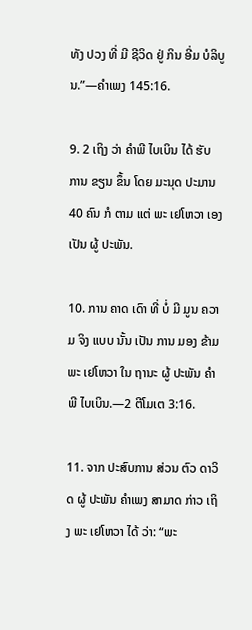ທັງ ປວງ ທີ່ ມີ ຊີວິດ ຢູ່ ກິນ ອີ່ມ ບໍລິບູນ.”—ຄໍາເພງ 145:16.

9. 2 ເຖິງ ວ່າ ຄໍາພີ ໄບເບິນ ໄດ້ ຮັບ ການ ຂຽນ ຂຶ້ນ ໂດຍ ມະນຸດ ປະມານ 40 ຄົນ ກໍ ຕາມ ແຕ່ ພະ ເຢໂຫວາ ເອງ ເປັນ ຜູ້ ປະພັນ.

10. ການ ຄາດ ເດົາ ທີ່ ບໍ່ ມີ ມູນ ຄວາມ ຈິງ ແບບ ນັ້ນ ເປັນ ການ ມອງ ຂ້າມ ພະ ເຢໂຫວາ ໃນ ຖານະ ຜູ້ ປະພັນ ຄໍາພີ ໄບເບິນ.—2 ຕີໂມເຕ 3:16.

11. ຈາກ ປະສົບການ ສ່ວນ ຕົວ ດາວິດ ຜູ້ ປະພັນ ຄໍາເພງ ສາມາດ ກ່າວ ເຖິງ ພະ ເຢໂຫວາ ໄດ້ ວ່າ: “ພະ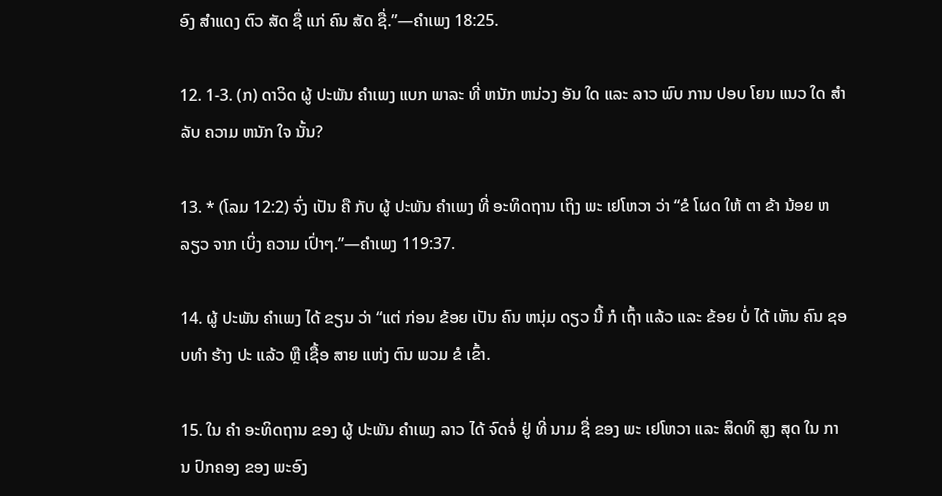ອົງ ສໍາແດງ ຕົວ ສັດ ຊື່ ແກ່ ຄົນ ສັດ ຊື່.”—ຄໍາເພງ 18:25.

12. 1-3. (ກ) ດາວິດ ຜູ້ ປະພັນ ຄໍາເພງ ແບກ ພາລະ ທີ່ ຫນັກ ຫນ່ວງ ອັນ ໃດ ແລະ ລາວ ພົບ ການ ປອບ ໂຍນ ແນວ ໃດ ສໍາລັບ ຄວາມ ຫນັກ ໃຈ ນັ້ນ?

13. * (ໂລມ 12:2) ຈົ່ງ ເປັນ ຄື ກັບ ຜູ້ ປະພັນ ຄໍາເພງ ທີ່ ອະທິດຖານ ເຖິງ ພະ ເຢໂຫວາ ວ່າ “ຂໍ ໂຜດ ໃຫ້ ຕາ ຂ້າ ນ້ອຍ ຫລຽວ ຈາກ ເບິ່ງ ຄວາມ ເປົ່າໆ.”—ຄໍາເພງ 119:37.

14. ຜູ້ ປະພັນ ຄໍາເພງ ໄດ້ ຂຽນ ວ່າ “ແຕ່ ກ່ອນ ຂ້ອຍ ເປັນ ຄົນ ຫນຸ່ມ ດຽວ ນີ້ ກໍ ເຖົ້າ ແລ້ວ ແລະ ຂ້ອຍ ບໍ່ ໄດ້ ເຫັນ ຄົນ ຊອບທໍາ ຮ້າງ ປະ ແລ້ວ ຫຼື ເຊື້ອ ສາຍ ແຫ່ງ ຕົນ ພວມ ຂໍ ເຂົ້າ.

15. ໃນ ຄໍາ ອະທິດຖານ ຂອງ ຜູ້ ປະພັນ ຄໍາເພງ ລາວ ໄດ້ ຈົດຈໍ່ ຢູ່ ທີ່ ນາມ ຊື່ ຂອງ ພະ ເຢໂຫວາ ແລະ ສິດທິ ສູງ ສຸດ ໃນ ການ ປົກຄອງ ຂອງ ພະອົງ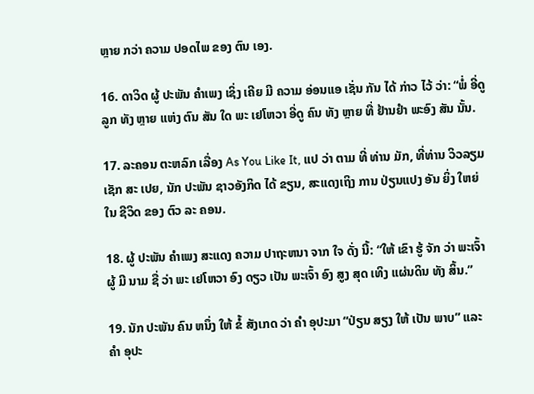ຫຼາຍ ກວ່າ ຄວາມ ປອດໄພ ຂອງ ຕົນ ເອງ.

16. ດາວິດ ຜູ້ ປະພັນ ຄໍາເພງ ເຊິ່ງ ເຄີຍ ມີ ຄວາມ ອ່ອນແອ ເຊັ່ນ ກັນ ໄດ້ ກ່າວ ໄວ້ ວ່າ: “ພໍ່ ອີ່ດູ ລູກ ທັງ ຫຼາຍ ແຫ່ງ ຕົນ ສັນ ໃດ ພະ ເຢໂຫວາ ອີ່ດູ ຄົນ ທັງ ຫຼາຍ ທີ່ ຢ້ານຢໍາ ພະອົງ ສັນ ນັ້ນ.

17. ລະຄອນ ຕະຫລົກ ເລື່ອງ As You Like It, ແປ ວ່າ ຕາມ ທີ່ ທ່ານ ມັກ, ທີ່ທ່ານ ວິວລຽມ ເຊັກ ສະ ເປຍ, ນັກ ປະພັນ ຊາວອັງກິດ ໄດ້ ຂຽນ, ສະແດງເຖິງ ການ ປ່ຽນແປງ ອັນ ຍິ່ງ ໃຫຍ່ ໃນ ຊີວິດ ຂອງ ຕົວ ລະ ຄອນ.

18. ຜູ້ ປະພັນ ຄໍາເພງ ສະແດງ ຄວາມ ປາຖະຫນາ ຈາກ ໃຈ ດັ່ງ ນີ້: “ໃຫ້ ເຂົາ ຮູ້ ຈັກ ວ່າ ພະເຈົ້າ ຜູ້ ມີ ນາມ ຊື່ ວ່າ ພະ ເຢໂຫວາ ອົງ ດຽວ ເປັນ ພະເຈົ້າ ອົງ ສູງ ສຸດ ເທິງ ແຜ່ນດິນ ທັງ ສິ້ນ.”

19. ນັກ ປະພັນ ຄົນ ຫນຶ່ງ ໃຫ້ ຂໍ້ ສັງເກດ ວ່າ ຄໍາ ອຸປະມາ “ປ່ຽນ ສຽງ ໃຫ້ ເປັນ ພາບ” ແລະ ຄໍາ ອຸປະ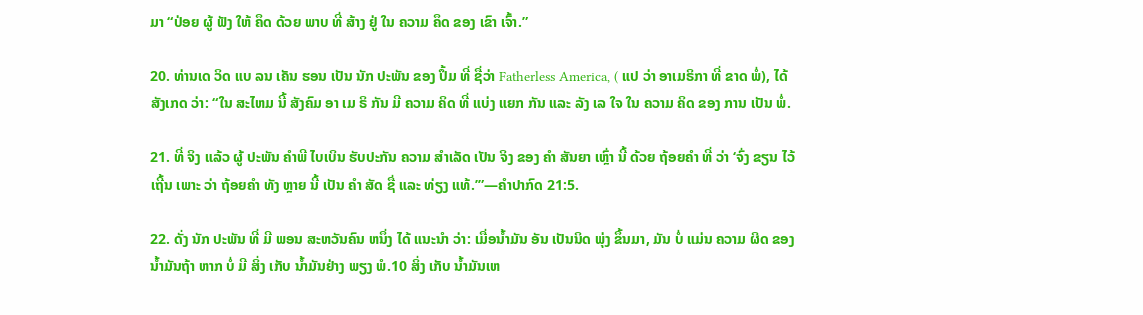ມາ “ປ່ອຍ ຜູ້ ຟັງ ໃຫ້ ຄຶດ ດ້ວຍ ພາບ ທີ່ ສ້າງ ຢູ່ ໃນ ຄວາມ ຄຶດ ຂອງ ເຂົາ ເຈົ້າ.”

20. ທ່ານເດ ວິດ ແບ ລນ ເຄັນ ຮອນ ເປັນ ນັກ ປະພັນ ຂອງ ປຶ້ມ ທີ່ ຊື່ວ່າ Fatherless America, ( ແປ ວ່າ ອາເມຣິກາ ທີ່ ຂາດ ພໍ່), ໄດ້ ສັງເກດ ວ່າ: “ໃນ ສະໄຫມ ນີ້ ສັງຄົມ ອາ ເມ ຣິ ກັນ ມີ ຄວາມ ຄິດ ທີ່ ແບ່ງ ແຍກ ກັນ ແລະ ລັງ ເລ ໃຈ ໃນ ຄວາມ ຄິດ ຂອງ ການ ເປັນ ພໍ່.

21. ທີ່ ຈິງ ແລ້ວ ຜູ້ ປະພັນ ຄໍາພີ ໄບເບິນ ຮັບປະກັນ ຄວາມ ສໍາເລັດ ເປັນ ຈິງ ຂອງ ຄໍາ ສັນຍາ ເຫຼົ່າ ນີ້ ດ້ວຍ ຖ້ອຍຄໍາ ທີ່ ວ່າ ‘ຈົ່ງ ຂຽນ ໄວ້ ເຖີ້ນ ເພາະ ວ່າ ຖ້ອຍຄໍາ ທັງ ຫຼາຍ ນີ້ ເປັນ ຄໍາ ສັດ ຊື່ ແລະ ທ່ຽງ ແທ້.’”—ຄໍາປາກົດ 21:5.

22. ດັ່ງ ນັກ ປະພັນ ທີ່ ມີ ພອນ ສະຫວັນຄົນ ຫນຶ່ງ ໄດ້ ແນະນໍາ ວ່າ: ເມື່ອນ້ຳມັນ ອັນ ເປັນນິດ ພຸ່ງ ຂຶ້ນມາ, ມັນ ບໍ່ ແມ່ນ ຄວາມ ຜິດ ຂອງ ນ້ຳມັນຖ້າ ຫາກ ບໍ່ ມີ ສິ່ງ ເກັບ ນ້ຳມັນຢ່າງ ພຽງ ພໍ.10 ສິ່ງ ເກັບ ນ້ຳມັນເຫ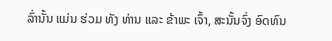ລົ່ານັ້ນ ແມ່ນ ຮ່ວມ ທັງ ທ່ານ ແລະ ຂ້າພະ ເຈົ້າ, ສະນັ້ນຈົ່ງ ອົດທົນ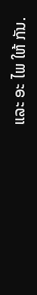ແລະ ອະ ໄພ ໃຫ້ ກັນ.